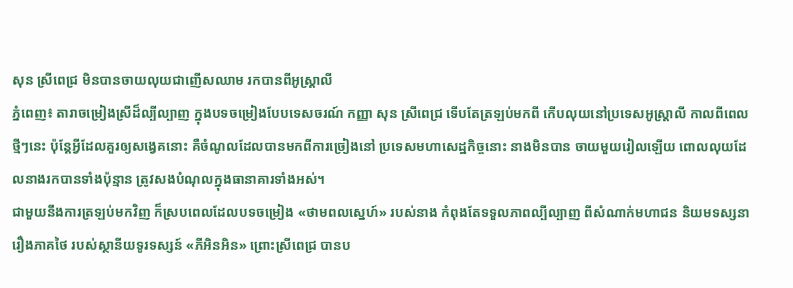សុន ស្រីពេជ្រ មិនបានចាយលុយជាញើសឈាម រកបានពីអូស្រ្តាលី
ភ្នំពេញ៖ តារាចម្រៀងស្រីដ៏ល្បីល្បាញ ក្នុងបទចម្រៀងបែបទេសចរណ៍ កញ្ញា សុន ស្រីពេជ្រ ទើបតែត្រឡប់មកពី កើបលុយនៅប្រទេសអូស្ត្រាលី កាលពីពេលថ្មីៗនេះ ប៉ុន្តែអ្វីដែលគួរឲ្យសង្វេគនោះ គឺចំណូលដែលបានមកពីការច្រៀងនៅ ប្រទេសមហាសេដ្ឋកិច្ចនោះ នាងមិនបាន ចាយមួយរៀលឡើយ ពោលលុយដែលនាងរកបានទាំងប៉ុន្មាន ត្រូវសងបំណុលក្នុងធានាគារទាំងអស់។
ជាមួយនឹងការត្រឡប់មកវិញ ក៏ស្របពេលដែលបទចម្រៀង «ថាមពលស្នេហ៍» របស់នាង កំពុងតែទទួលភាពល្បីល្បាញ ពីសំណាក់មហាជន និយមទស្សនា រឿងភាគថៃ របស់ស្ថានីយទូរទស្សន៍ «ភីអិនអិន» ព្រោះស្រីពេជ្រ បានប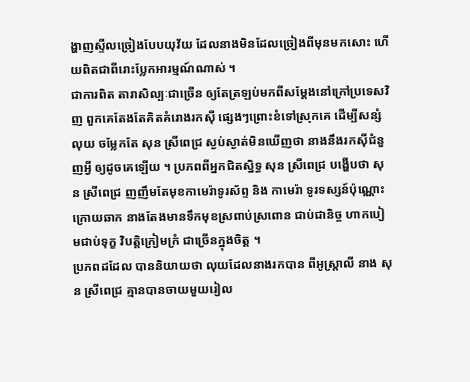ង្ហាញស្ទីលច្រៀងបែបយុវ័យ ដែលនាងមិនដែលច្រៀងពីមុនមកសោះ ហើយពិតជាពីរោះប្លែកអារម្មណ៍ណាស់ ។
ជាការពិត តារាសិល្បៈជាច្រើន ឲ្យតែត្រឡប់មកពីសម្ដែងនៅក្រៅប្រទេសវិញ ពួកគេតែងតែគិតគំរោងរកស៊ី ផ្សេងៗព្រោះខំទៅស្រុកគេ ដើម្បីសន្សំលុយ ចម្លែកតែ សុន ស្រីពេជ្រ ស្ងប់ស្ងាត់មិនឃើញថា នាងនឹងរកស៊ីជំនួញអ្វី ឲ្យដូចគេឡើយ ។ ប្រភពពីអ្នកជិតស្និទ្ធ សុន ស្រីពេជ្រ បង្ហើបថា សុន ស្រីពេជ្រ ញញឹមតែមុខកាមេរ៉ាទូរស័ព្ទ និង កាមេរ៉ា ទូរទស្សន៍ប៉ុណ្ណោះ ក្រោយឆាក នាងតែងមានទឹកមុខស្រពាប់ស្រពោន ជាប់ជានិច្ច ហាកបៀមជាប់ទុក្ខ វិបត្តិក្រៀមក្រំ ជាច្រើនក្នុងចិត្ត ។
ប្រភពដដែល បាននិយាយថា លុយដែលនាងរកបាន ពីអូស្ត្រាលី នាង សុន ស្រីពេជ្រ គ្មានបានចាយមួយរៀល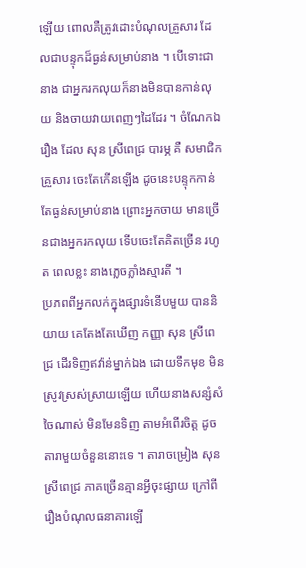ឡើយ ពោលគឺត្រូវដោះបំណុលគ្រួសារ ដែលជាបន្ទុកដ៏ធ្ងន់សម្រាប់នាង ។ បើទោះជានាង ជាអ្នករកលុយក៏នាងមិនបានកាន់លុយ និងចាយវាយពេញៗដៃដែរ ។ ចំណែកឯរឿង ដែល សុន ស្រីពេជ្រ បារម្ភ គឺ សមាជិកគ្រួសារ ចេះតែកើនឡើង ដូចនេះបន្ទុកកាន់តែធ្ងន់សម្រាប់នាង ព្រោះអ្នកចាយ មានច្រើនជាងអ្នករកលុយ ទើបចេះតែគិតច្រើន រហូត ពេលខ្លះ នាងភ្លេចភ្លាំងស្មារតី ។
ប្រភពពីអ្នកលក់ក្នុងផ្សារទំនើបមួយ បាននិយាយ គេតែងតែឃើញ កញ្ញា សុន ស្រីពេជ្រ ដើរទិញឥវ៉ាន់ម្នាក់ឯង ដោយទឹកមុខ មិនស្រូវស្រស់ស្រាយឡើយ ហើយនាងសន្សំសំចៃណាស់ មិនមែនទិញ តាមអំពើរចិត្ត ដូចតារាមួយចំនួននោះទេ ។ តារាចម្រៀង សុន ស្រីពេជ្រ ភាគច្រើនគ្មានអ្វីចុះផ្សាយ ក្រៅពីរឿងបំណុលធនាគារឡើ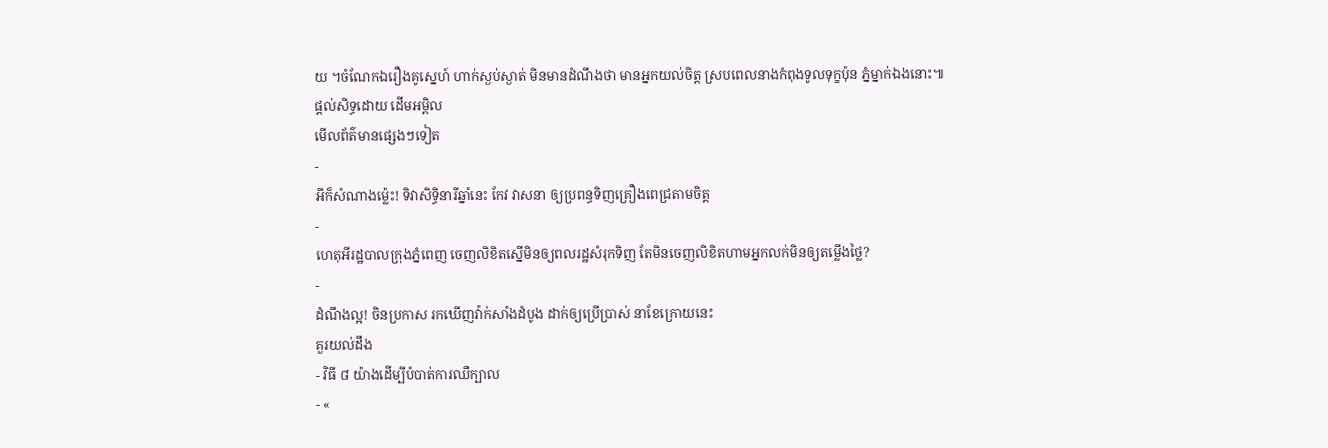យ ។ចំណែកឯរឿងគូស្នេហ៍ ហាក់ស្ងប់ស្ងាត់ មិនមានដំណឹងថា មានអ្នកយល់ចិត្ត ស្របពេលនាងកំពុងទូលទុក្ខប៉ុន ភ្នំម្នាក់ឯងនោះ៕
ផ្តល់សិទ្ធដោយ ដើមអម្ពិល
មើលព័ត៌មានផ្សេងៗទៀត
-
អីក៏សំណាងម្ល៉េះ! ទិវាសិទ្ធិនារីឆ្នាំនេះ កែវ វាសនា ឲ្យប្រពន្ធទិញគ្រឿងពេជ្រតាមចិត្ត
-
ហេតុអីរដ្ឋបាលក្រុងភ្នំពេញ ចេញលិខិតស្នើមិនឲ្យពលរដ្ឋសំរុកទិញ តែមិនចេញលិខិតហាមអ្នកលក់មិនឲ្យតម្លើងថ្លៃ?
-
ដំណឹងល្អ! ចិនប្រកាស រកឃើញវ៉ាក់សាំងដំបូង ដាក់ឲ្យប្រើប្រាស់ នាខែក្រោយនេះ
គួរយល់ដឹង
- វិធី ៨ យ៉ាងដើម្បីបំបាត់ការឈឺក្បាល
- «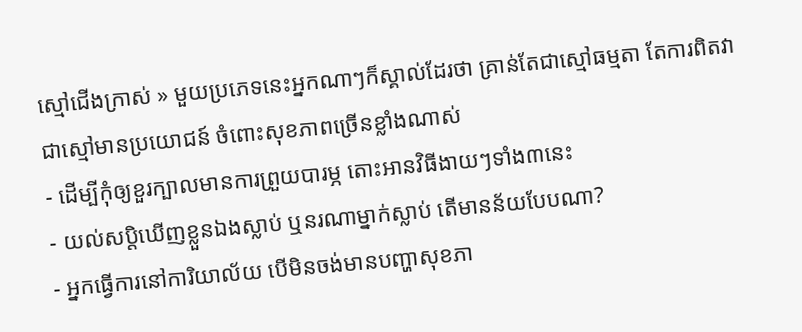ស្មៅជើងក្រាស់ » មួយប្រភេទនេះអ្នកណាៗក៏ស្គាល់ដែរថា គ្រាន់តែជាស្មៅធម្មតា តែការពិតវាជាស្មៅមានប្រយោជន៍ ចំពោះសុខភាពច្រើនខ្លាំងណាស់
- ដើម្បីកុំឲ្យខួរក្បាលមានការព្រួយបារម្ភ តោះអានវិធីងាយៗទាំង៣នេះ
- យល់សប្តិឃើញខ្លួនឯងស្លាប់ ឬនរណាម្នាក់ស្លាប់ តើមានន័យបែបណា?
- អ្នកធ្វើការនៅការិយាល័យ បើមិនចង់មានបញ្ហាសុខភា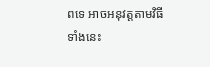ពទេ អាចអនុវត្តតាមវិធីទាំងនេះ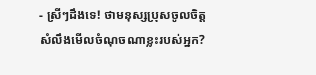- ស្រីៗដឹងទេ! ថាមនុស្សប្រុសចូលចិត្ត សំលឹងមើលចំណុចណាខ្លះរបស់អ្នក?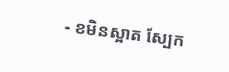- ខមិនស្អាត ស្បែក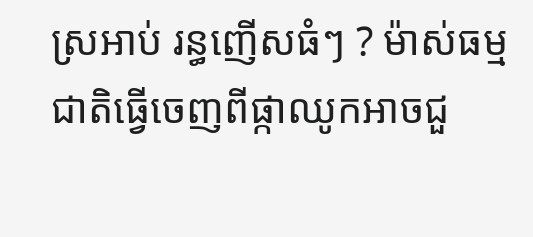ស្រអាប់ រន្ធញើសធំៗ ? ម៉ាស់ធម្មជាតិធ្វើចេញពីផ្កាឈូកអាចជួ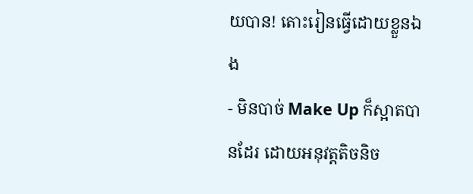យបាន! តោះរៀនធ្វើដោយខ្លួនឯង
- មិនបាច់ Make Up ក៏ស្អាតបានដែរ ដោយអនុវត្តតិចនិច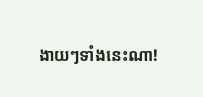ងាយៗទាំងនេះណា!